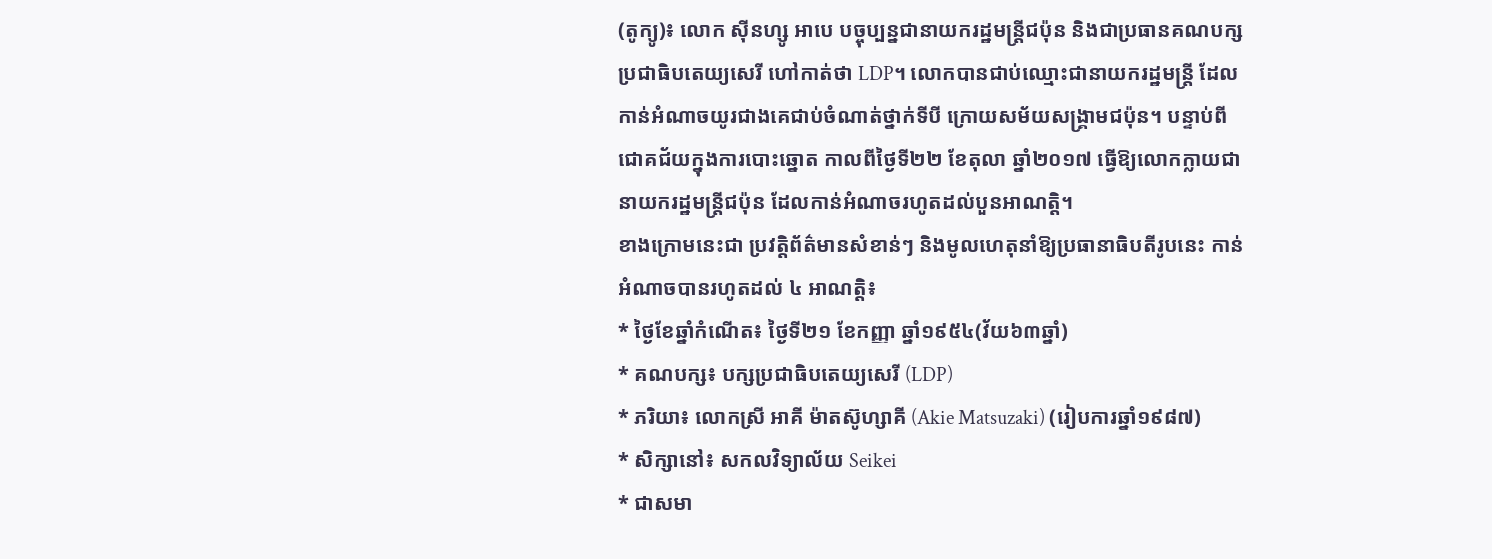(តូក្យូ)៖ លោក ស៊ីនហ្សូ អាបេ បច្ចុប្បន្នជានាយករដ្ឋមន្ត្រីជប៉ុន និងជាប្រធានគណបក្សប្រជាធិបតេយ្យសេរី ហៅកាត់ថា LDP។ លោកបានជាប់ឈ្មោះជានាយករដ្ឋមន្ត្រី ដែលកាន់អំណាចយូរជាងគេជាប់ចំណាត់ថ្នាក់ទីបី ក្រោយសម័យសង្គ្រាមជប៉ុន។ បន្ទាប់ពីជោគជ័យក្នុងការបោះឆ្នោត កាលពីថ្ងៃទី២២ ខែតុលា ឆ្នាំ២០១៧ ធ្វើឱ្យលោកក្លាយជានាយករដ្ឋមន្ត្រីជប៉ុន ដែលកាន់អំណាចរហូតដល់បួនអាណត្តិ។
ខាងក្រោមនេះជា ប្រវត្តិព័ត៌មានសំខាន់ៗ និងមូលហេតុនាំឱ្យប្រធានាធិបតីរូបនេះ កាន់អំណាចបានរហូតដល់ ៤ អាណត្តិ៖
* ថ្ងៃខែឆ្នាំកំណើត៖ ថ្ងៃទី២១ ខែកញ្ញា ឆ្នាំ១៩៥៤(វ័យ៦៣ឆ្នាំ)
* គណបក្ស៖ បក្សប្រជាធិបតេយ្យសេរី (LDP)
* ភរិយា៖ លោកស្រី អាគី ម៉ាតស៊ូហ្សាគី (Akie Matsuzaki) (រៀបការឆ្នាំ១៩៨៧)
* សិក្សានៅ៖ សកលវិទ្យាល័យ Seikei
* ជាសមា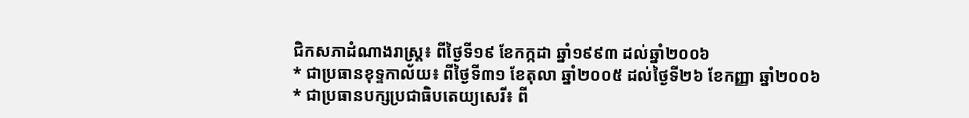ជិកសភាដំណាងរាស្ត្រ៖ ពីថ្ងៃទី១៩ ខែកក្កដា ឆ្នាំ១៩៩៣ ដល់ឆ្នាំ២០០៦
* ជាប្រធានខុទ្ទកាល័យ៖ ពីថ្ងៃទី៣១ ខែតុលា ឆ្នាំ២០០៥ ដល់ថ្ងៃទី២៦ ខែកញ្ញា ឆ្នាំ២០០៦
* ជាប្រធានបក្សប្រជាធិបតេយ្យសេរី៖ ពី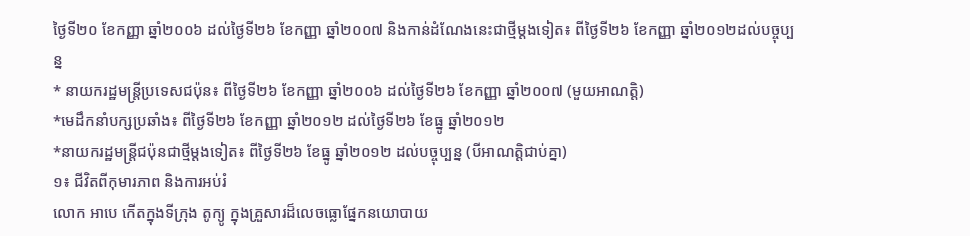ថ្ងៃទី២០ ខែកញ្ញា ឆ្នាំ២០០៦ ដល់ថ្ងៃទី២៦ ខែកញ្ញា ឆ្នាំ២០០៧ និងកាន់ដំណែងនេះជាថ្មីម្តងទៀត៖ ពីថ្ងៃទី២៦ ខែកញ្ញា ឆ្នាំ២០១២ដល់បច្ចុប្បន្ន
* នាយករដ្ឋមន្ត្រីប្រទេសជប៉ុន៖ ពីថ្ងៃទី២៦ ខែកញ្ញា ឆ្នាំ២០០៦ ដល់ថ្ងៃទី២៦ ខែកញ្ញា ឆ្នាំ២០០៧ (មួយអាណត្តិ)
*មេដឹកនាំបក្សប្រឆាំង៖ ពីថ្ងៃទី២៦ ខែកញ្ញា ឆ្នាំ២០១២ ដល់ថ្ងៃទី២៦ ខែធ្នូ ឆ្នាំ២០១២
*នាយករដ្ឋមន្ត្រីជប៉ុនជាថ្មីម្តងទៀត៖ ពីថ្ងៃទី២៦ ខែធ្នូ ឆ្នាំ២០១២ ដល់បច្ចុប្បន្ន (បីអាណត្តិជាប់គ្នា)
១៖ ជីវិតពីកុមារភាព និងការអប់រំ
លោក អាបេ កើតក្នុងទីក្រុង តូក្យូ ក្នុងគ្រួសារដ៏លេចធ្លោផ្នែកនយោបាយ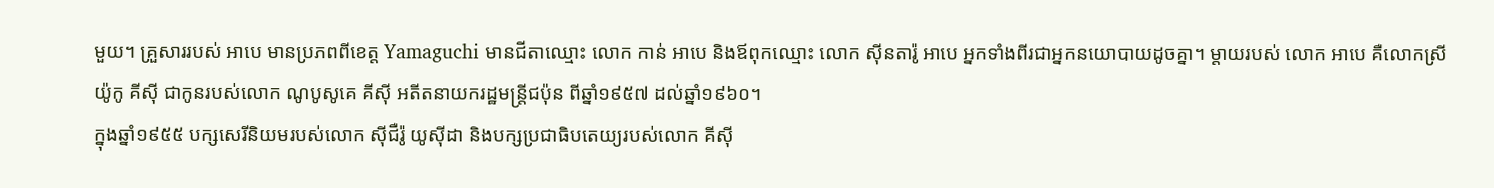មួយ។ គ្រួសាររបស់ អាបេ មានប្រភពពីខេត្ត Yamaguchi មានជីតាឈ្មោះ លោក កាន់ អាបេ និងឪពុកឈ្មោះ លោក ស៊ីនតារ៉ូ អាបេ អ្នកទាំងពីរជាអ្នកនយោបាយដូចគ្នា។ ម្តាយរបស់ លោក អាបេ គឺលោកស្រី យ៉ូកូ គីស៊ី ជាកូនរបស់លោក ណូបូសូគេ គីស៊ី អតីតនាយករដ្ឋមន្ត្រីជប៉ុន ពីឆ្នាំ១៩៥៧ ដល់ឆ្នាំ១៩៦០។
ក្នុងឆ្នាំ១៩៥៥ បក្សសេរីនិយមរបស់លោក ស៊ីជឺរ៉ូ យូស៊ីដា និងបក្សប្រជាធិបតេយ្យរបស់លោក គីស៊ី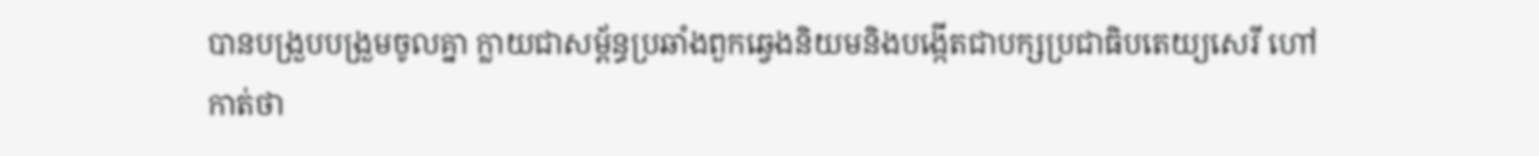បានបង្រួបបង្រួមចូលគ្នា ក្លាយជាសម្ព័ន្ធប្រឆាំងពួកឆ្វេងនិយមនិងបង្កើតជាបក្សប្រជាធិបតេយ្យសេរី ហៅកាត់ថា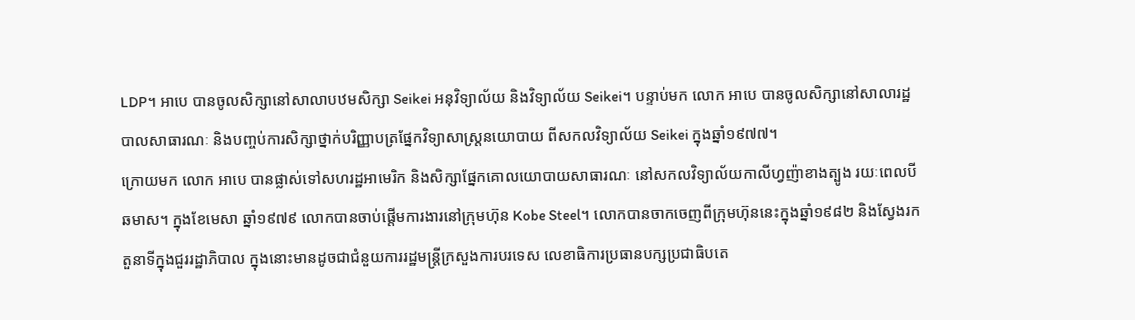LDP។ អាបេ បានចូលសិក្សានៅសាលាបឋមសិក្សា Seikei អនុវិទ្យាល័យ និងវិទ្យាល័យ Seikei។ បន្ទាប់មក លោក អាបេ បានចូលសិក្សានៅសាលារដ្ឋបាលសាធារណៈ និងបញ្ចប់ការសិក្សាថ្នាក់បរិញ្ញាបត្រផ្នែកវិទ្យាសាស្ត្រនយោបាយ ពីសកលវិទ្យាល័យ Seikei ក្នុងឆ្នាំ១៩៧៧។
ក្រោយមក លោក អាបេ បានផ្លាស់ទៅសហរដ្ឋអាមេរិក និងសិក្សាផ្នែកគោលយោបាយសាធារណៈ នៅសកលវិទ្យាល័យកាលីហ្វញ៉ាខាងត្បូង រយៈពេលបីឆមាស។ ក្នុងខែមេសា ឆ្នាំ១៩៧៩ លោកបានចាប់ផ្តើមការងារនៅក្រុមហ៊ុន Kobe Steel។ លោកបានចាកចេញពីក្រុមហ៊ុននេះក្នុងឆ្នាំ១៩៨២ និងស្វែងរកតួនាទីក្នុងជួររដ្ឋាភិបាល ក្នុងនោះមានដូចជាជំនួយការរដ្ឋមន្ត្រីក្រសួងការបរទេស លេខាធិការប្រធានបក្សប្រជាធិបតេ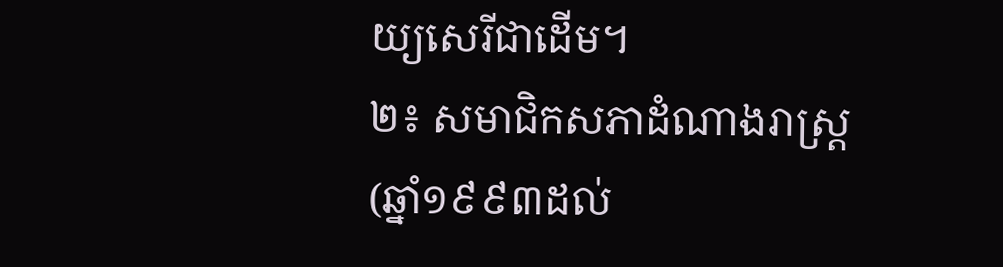យ្យសេរីជាដើម។
២៖ សមាជិកសភាដំណាងរាស្ត្រ (ឆ្នាំ១៩៩៣ដល់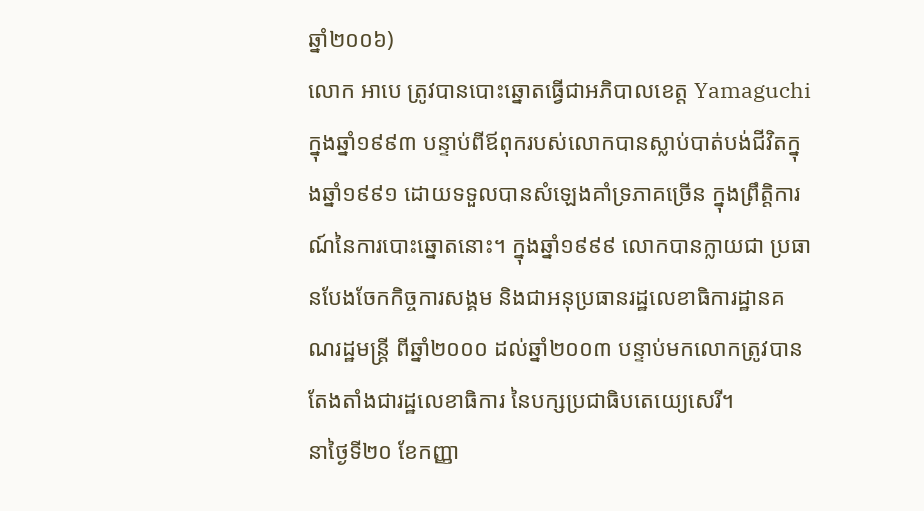ឆ្នាំ២០០៦)
លោក អាបេ ត្រូវបានបោះឆ្នោតធ្វើជាអភិបាលខេត្ត Yamaguchi ក្នុងឆ្នាំ១៩៩៣ បន្ទាប់ពីឪពុករបស់លោកបានស្លាប់បាត់បង់ជីវិតក្នុងឆ្នាំ១៩៩១ ដោយទទួលបានសំឡេងគាំទ្រភាគច្រើន ក្នុងព្រឹត្តិការណ៍នៃការបោះឆ្នោតនោះ។ ក្នុងឆ្នាំ១៩៩៩ លោកបានក្លាយជា ប្រធានបែងចែកកិច្ចការសង្គម និងជាអនុប្រធានរដ្ឋលេខាធិការដ្ឋានគណរដ្ឋមន្ត្រី ពីឆ្នាំ២០០០ ដល់ឆ្នាំ២០០៣ បន្ទាប់មកលោកត្រូវបានតែងតាំងជារដ្ឋលេខាធិការ នៃបក្សប្រជាធិបតេយ្យេសេរី។
នាថ្ងៃទី២០ ខែកញ្ញា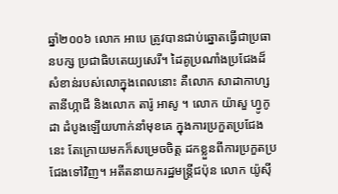ឆ្នាំ២០០៦ លោក អាបេ ត្រូវបានជាប់ឆ្នោតធ្វើជាប្រធានបក្ស ប្រជាធិបតេយ្យសេរី។ ដៃគូប្រណាំងប្រជែងដ៏សំខាន់របស់លោក្នុងពេលនោះ គឺលោក សាដាកាហ្ស តានីហ្កាជី និងលោក តារ៉ូ អាសូ ។ លោក យ៉ាសួ ហ្វូកូដា ដំបូងឡើយហាក់នាំមុខគេ ក្នុងការប្រកួតប្រជែងនេះ តែក្រោយមកក៏សម្រេចចិត្ត ដកខ្លួនពីការប្រកួតប្រជែងទៅវិញ។ អតីតនាយករដ្ឋមន្ត្រីជប៉ុន លោក យ៉ូស៊ី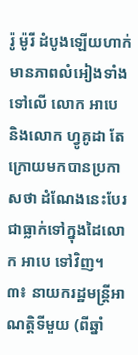រ៉ូ ម៉ូរី ដំបូងឡើយហាក់មានភាពលំអៀងទាំងទៅលើ លោក អាបេ និងលោក ហ្វូគូដា តែក្រោយមកបានប្រកាសថា ដំណែងនេះបែរជាធ្លាក់ទៅក្នុងដៃលោក អាបេ ទៅវិញ។
៣៖ នាយករដ្ឋមន្ត្រីអាណត្តិទីមួយ (ពីឆ្នាំ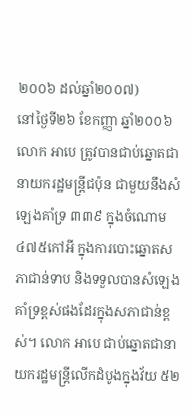២០០៦ ដល់ឆ្នាំ២០០៧)
នៅថ្ងៃទី២៦ ខែកញ្ញា ឆ្នាំ២០០៦ លោក អាបេ ត្រូវបានជាប់ឆ្នោតជានាយករដ្ឋមន្ត្រីជប៉ុន ជាមួយនឹងសំឡេងគាំទ្រ ៣៣៩ ក្នុងចំណោម ៤៧៥កៅអី ក្នុងការបោះឆ្នោតសភាជាន់ទាប និងទទួលបានសំឡេងគាំទ្រខ្ពស់ផងដែរក្នុងសភាជាន់ខ្ពស់។ លោក អាបេ ជាប់ឆ្នោតជានាយករដ្ឋមន្ត្រីលើកដំបូងក្នុងវ័យ ៥២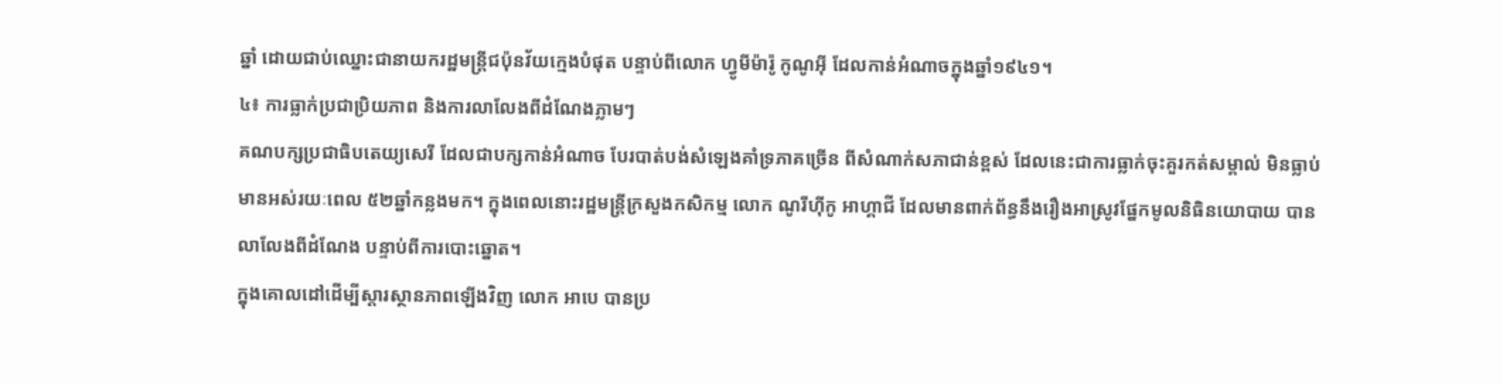ឆ្នាំ ដោយជាប់ឈ្នោះជានាយករដ្ឋមន្ត្រីជប៉ុនវ័យក្មេងបំផុត បន្ទាប់ពីលោក ហ្វូមីម៉ារ៉ូ កូណូអ៊ី ដែលកាន់អំណាចក្នុងឆ្នាំ១៩៤១។
៤៖ ការធ្លាក់ប្រជាប្រិយភាព និងការលាលែងពីដំណែងភ្លាមៗ
គណបក្សប្រជាធិបតេយ្យសេរី ដែលជាបក្សកាន់អំណាច បែរបាត់បង់សំឡេងគាំទ្រភាគច្រើន ពីសំណាក់សភាជាន់ខ្ពស់ ដែលនេះជាការធ្លាក់ចុះគួរកត់សម្គាល់ មិនធ្លាប់មានអស់រយៈពេល ៥២ឆ្នាំកន្លងមក។ ក្នុងពេលនោះរដ្ឋមន្ត្រីក្រសួងកសិកម្ម លោក ណូរីហ៊ីកូ អាហ្គាជី ដែលមានពាក់ព័ន្ធនឹងរឿងអាស្រូវផ្នែកមូលនិធិនយោបាយ បានលាលែងពីដំណែង បន្ទាប់ពីការបោះឆ្នោត។
ក្នុងគោលដៅដើម្បីស្តារស្ថានភាពឡើងវិញ លោក អាបេ បានប្រ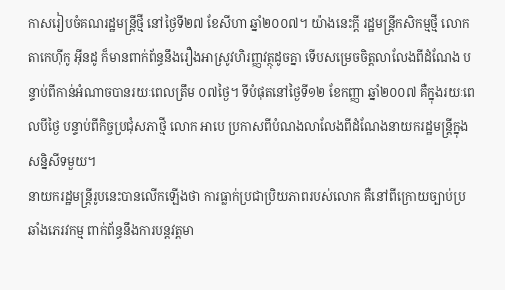កាសរៀបចំគណរដ្ឋមន្ត្រីថ្មី នៅថ្ងៃទី២៧ ខែសីហា ឆ្នាំ២០០៧។ យ៉ាងនេះក្តី រដ្ឋមន្ត្រីកសិកម្មថ្មី លោក តាកេហ៊ីកូ អ៊ីនដូ ក៏មានពាក់ព័ន្ធនឹងរឿងអាស្រូវហិរញ្ញវត្ថុដូចគ្នា ទើបសម្រេចចិត្តលាលែងពីដំណែង បន្ទាប់ពីកាន់អំណាចបានរយៈពេលត្រឹម ០៧ថ្ងៃ។ ទីបំផុតនៅថ្ងៃទី១២ ខែកញ្ញា ឆ្នាំ២០០៧ គឺក្នុងរយៈពេលបីថ្ងៃ បន្ទាប់ពីកិច្ចប្រជុំសភាថ្មី លោក អាបេ ប្រកាសពីបំណងលាលែងពីដំណែងនាយករដ្ឋមន្ត្រីក្នុងសន្និសីទមួយ។
នាយករដ្ឋមន្ត្រីរូបនេះបានលើកឡើងថា ការធ្លាក់ប្រជាប្រិយភាពរបស់លោក គឺនៅពីក្រោយច្បាប់ប្រឆាំងភេរវកម្ម ពាក់ព័ន្ធនឹងការបន្តវត្តមា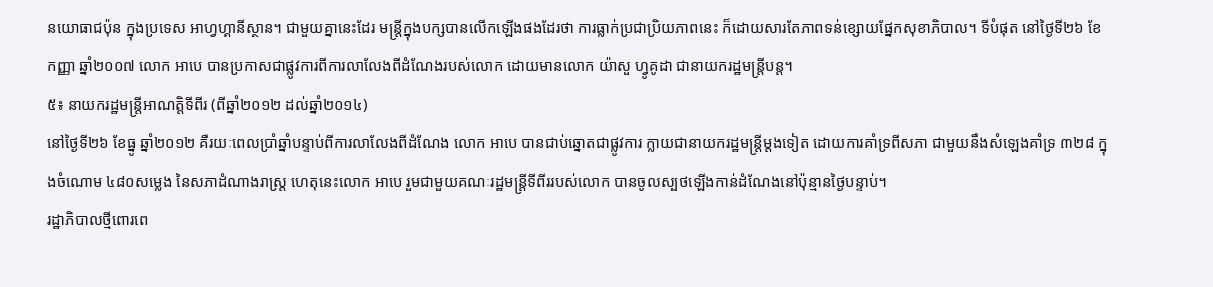នយោធាជប៉ុន ក្នុងប្រទេស អាហ្វហ្គានីស្ថាន។ ជាមួយគ្នានេះដែរ មន្ត្រីក្នុងបក្សបានលើកឡើងផងដែរថា ការធ្លាក់ប្រជាប្រិយភាពនេះ ក៏ដោយសារតែភាពទន់ខ្សោយផ្នែកសុខាភិបាល។ ទីបំផុត នៅថ្ងៃទី២៦ ខែកញ្ញា ឆ្នាំ២០០៧ លោក អាបេ បានប្រកាសជាផ្លូវការពីការលាលែងពីដំណែងរបស់លោក ដោយមានលោក យ៉ាសួ ហ្វូគូដា ជានាយករដ្ឋមន្ត្រីបន្ត។
៥៖ នាយករដ្ឋមន្ត្រីអាណត្តិទីពីរ (ពីឆ្នាំ២០១២ ដល់ឆ្នាំ២០១៤)
នៅថ្ងៃទី២៦ ខែធ្នូ ឆ្នាំ២០១២ គឺរយៈពេលប្រាំឆ្នាំបន្ទាប់ពីការលាលែងពីដំណែង លោក អាបេ បានជាប់ឆ្នោតជាផ្លូវការ ក្លាយជានាយករដ្ឋមន្ត្រីម្តងទៀត ដោយការគាំទ្រពីសភា ជាមួយនឹងសំឡេងគាំទ្រ ៣២៨ ក្នុងចំណោម ៤៨០សម្លេង នៃសភាដំណាងរាស្ត្រ ហេតុនេះលោក អាបេ រួមជាមួយគណៈរដ្ឋមន្ត្រីទីពីររបស់លោក បានចូលស្បថឡើងកាន់ដំណែងនៅប៉ុន្មានថ្ងៃបន្ទាប់។
រដ្ឋាភិបាលថ្មីពោរពេ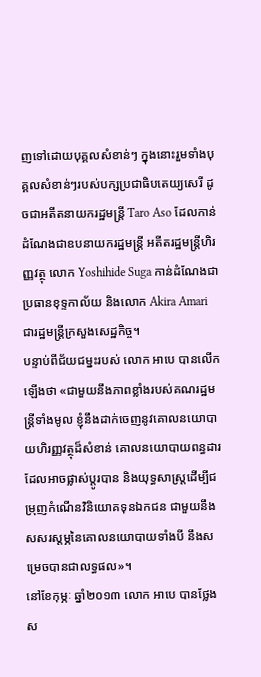ញទៅដោយបុគ្គលសំខាន់ៗ ក្នុងនោះរួមទាំងបុគ្គលសំខាន់ៗរបស់បក្សប្រជាធិបតេយ្យសេរី ដូចជាអតីតនាយករដ្ឋមន្ត្រី Taro Aso ដែលកាន់ដំណែងជាឧបនាយករដ្ឋមន្ត្រី អតីតរដ្ឋមន្ត្រីហិរញ្ញវត្ថុ លោក Yoshihide Suga កាន់ដំណែងជាប្រធានខុទ្ទកាល័យ និងលោក Akira Amari ជារដ្ឋមន្ត្រីក្រសួងសេដ្ឋកិច្ច។
បន្ទាប់ពីជ័យជម្នះរបស់ លោក អាបេ បានលើកឡើងថា «ជាមួយនឹងភាពខ្លាំងរបស់គណរដ្ឋមន្ត្រីទាំងមូល ខ្ញុំនឹងដាក់ចេញនូវគោលនយោបាយហិរញ្ញវត្ថុដ៏សំខាន់ គោលនយោបាយពន្ធដារដែលអាចផ្លាស់ប្តូរបាន និងយុទ្ធសាស្ត្រដើម្បីជម្រុញកំណើនវិនិយោគទុនឯកជន ជាមួយនឹងសសរស្តម្ភនៃគោលនយោបាយទាំងបី នឹងសម្រេចបានជាលទ្ធផល»។
នៅខែកុម្ភៈ ឆ្នាំ២០១៣ លោក អាបេ បានថ្លែងស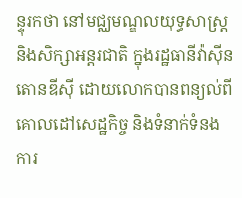ន្ទុរកថា នៅមជ្ឈមណ្ឌលយុទ្ធសាស្ត្រ និងសិក្សាអន្តរជាតិ ក្នុងរដ្ឋធានីវ៉ាស៊ីនតោនឌីស៊ី ដោយលោកបានពន្យល់ពីគោលដៅសេដ្ឋកិច្ច និងទំនាក់ទំនងការ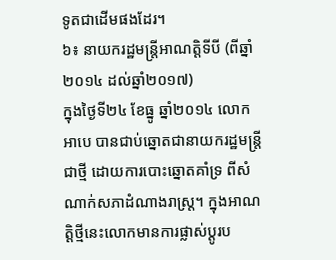ទូតជាដើមផងដែរ។
៦៖ នាយករដ្ឋមន្ត្រីអាណត្តិទីបី (ពីឆ្នាំ២០១៤ ដល់ឆ្នាំ២០១៧)
ក្នុងថ្ងៃទី២៤ ខែធ្នូ ឆ្នាំ២០១៤ លោក អាបេ បានជាប់ឆ្នោតជានាយករដ្ឋមន្ត្រីជាថ្មី ដោយការបោះឆ្នោតគាំទ្រ ពីសំណាក់សភាដំណាងរាស្ត្រ។ ក្នុងអាណត្តិថ្មីនេះលោកមានការផ្លាស់ប្តូរប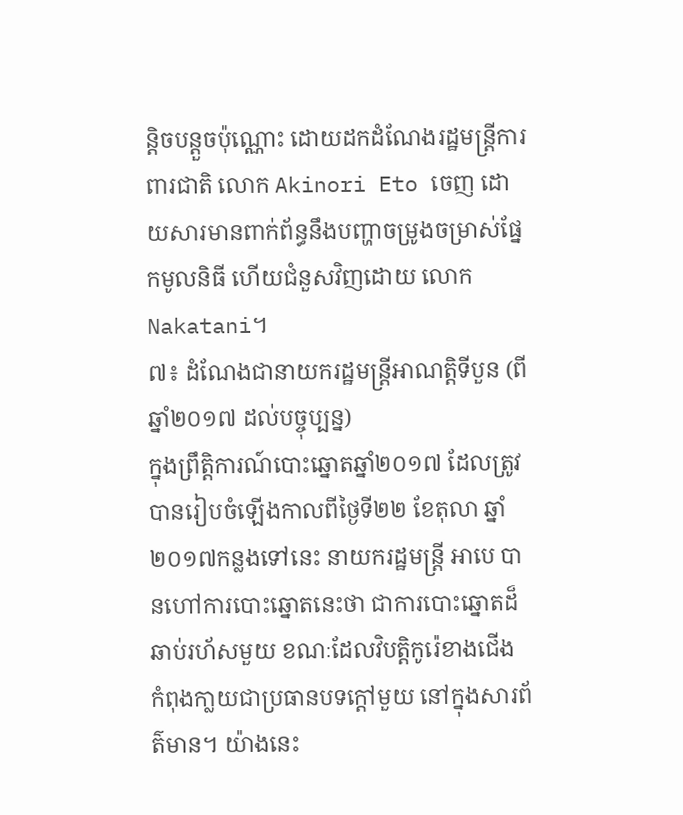ន្តិចបន្តួចប៉ុណ្ណោះ ដោយដកដំណែងរដ្ឋមន្ត្រីការពារជាតិ លោក Akinori Eto ចេញ ដោយសារមានពាក់ព័ន្ធនឹងបញ្ហាចម្រូងចម្រាស់ផ្នែកមូលនិធី ហើយជំនួសវិញដោយ លោក Nakatani។
៧៖ ដំណែងជានាយករដ្ឋមន្ត្រីអាណត្តិទីបួន (ពីឆ្នាំ២០១៧ ដល់បច្ចុប្បន្ន)
ក្នុងព្រឹត្តិការណ៍បោះឆ្នោតឆ្នាំ២០១៧ ដែលត្រូវបានរៀបចំឡើងកាលពីថ្ងៃទី២២ ខែតុលា ឆ្នាំ២០១៧កន្លងទៅនេះ នាយករដ្ឋមន្ត្រី អាបេ បានហៅការបោះឆ្នោតនេះថា ជាការបោះឆ្នោតដ៏ឆាប់រហ័សមួយ ខណៈដែលវិបត្តិកូរ៉េខាងជើង កំពុងកា្លយជាប្រធានបទក្តៅមួយ នៅក្នុងសារព័ត៌មាន។ យ៉ាងនេះ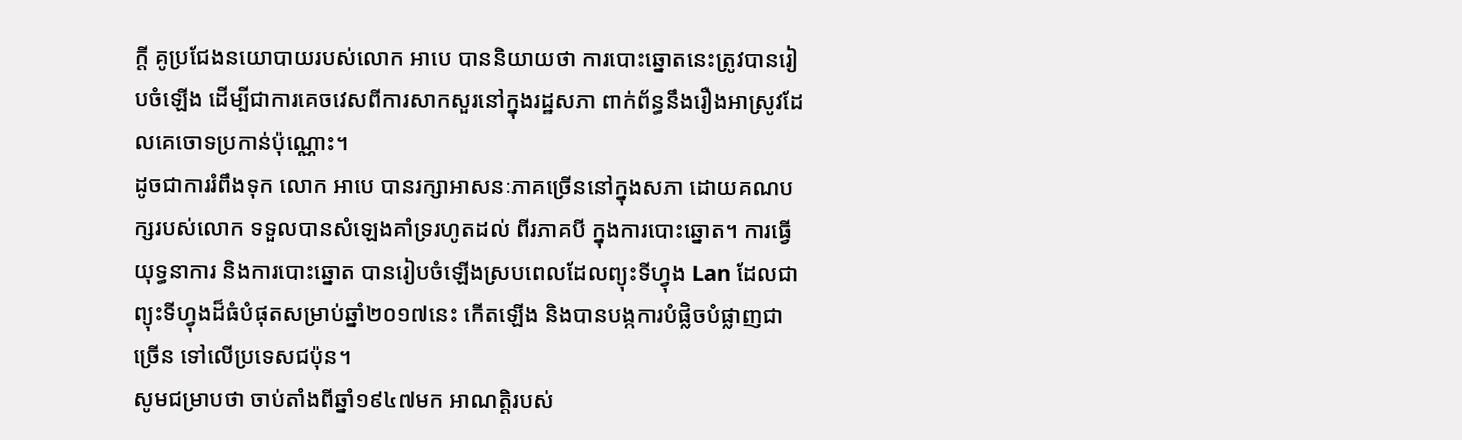ក្តី គូប្រជែងនយោបាយរបស់លោក អាបេ បាននិយាយថា ការបោះឆ្នោតនេះត្រូវបានរៀបចំឡើង ដើម្បីជាការគេចវេសពីការសាកសួរនៅក្នុងរដ្ឋសភា ពាក់ព័ន្ធនឹងរឿងអាស្រូវដែលគេចោទប្រកាន់ប៉ុណ្ណោះ។
ដូចជាការរំពឹងទុក លោក អាបេ បានរក្សាអាសនៈភាគច្រើននៅក្នុងសភា ដោយគណបក្សរបស់លោក ទទួលបានសំឡេងគាំទ្ររហូតដល់ ពីរភាគបី ក្នុងការបោះឆ្នោត។ ការធ្វើយុទ្ធនាការ និងការបោះឆ្នោត បានរៀបចំឡើងស្របពេលដែលព្យុះទីហ្វុង Lan ដែលជាព្យុះទីហ្វុងដ៏ធំបំផុតសម្រាប់ឆ្នាំ២០១៧នេះ កើតឡើង និងបានបង្កការបំផ្លិចបំផ្លាញជាច្រើន ទៅលើប្រទេសជប៉ុន។
សូមជម្រាបថា ចាប់តាំងពីឆ្នាំ១៩៤៧មក អាណត្តិរបស់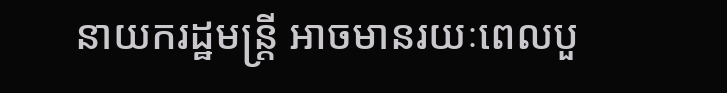នាយករដ្ឋមន្ត្រី អាចមានរយៈពេលបួ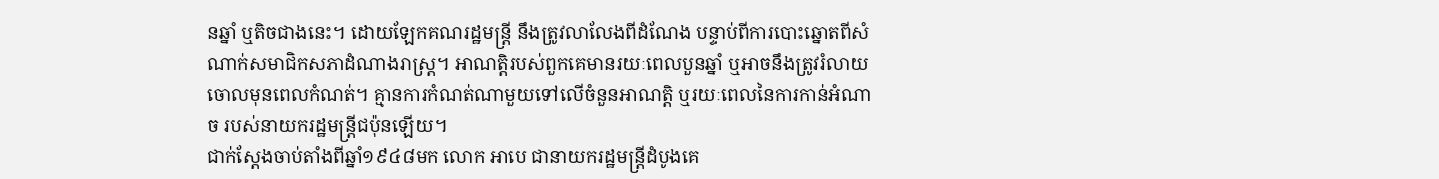នឆ្នាំ ឬតិចជាងនេះ។ ដោយឡែកគណរដ្ឋមន្ត្រី នឹងត្រូវលាលែងពីដំណែង បន្ទាប់ពីការបោះឆ្នោតពីសំណាក់សមាជិកសភាដំណាងរាស្ត្រ។ អាណត្តិរបស់ពួកគេមានរយៈពេលបួនឆ្នាំ ឬអាចនឹងត្រូវរំលាយចោលមុនពេលកំណត់។ គ្មានការកំណត់ណាមួយទៅលើចំនួនអាណត្តិ ឬរយៈពេលនៃការកាន់អំណាច របស់នាយករដ្ឋមន្ត្រីជប៉ុនឡើយ។
ជាក់ស្តែងចាប់តាំងពីឆ្នាំ១៩៤៨មក លោក អាបេ ជានាយករដ្ឋមន្ត្រីដំបូងគេ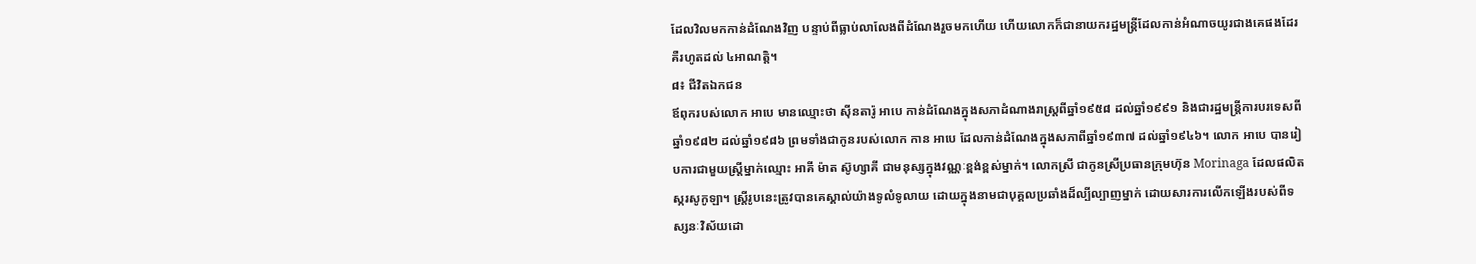ដែលវិលមកកាន់ដំណែងវិញ បន្ទាប់ពីធ្លាប់លាលែងពីដំណែងរួចមកហើយ ហើយលោកក៏ជានាយករដ្ឋមន្ត្រីដែលកាន់អំណាចយូរជាងគេផងដែរ គឺរហូតដល់ ៤អាណត្តិ។
៨៖ ជីវិតឯកជន
ឪពុករបស់លោក អាបេ មានឈ្មោះថា ស៊ីនតារ៉ូ អាបេ កាន់ដំណែងក្នុងសភាដំណាងរាស្ត្រពីឆ្នាំ១៩៥៨ ដល់ឆ្នាំ១៩៩១ និងជារដ្ឋមន្ត្រីការបរទេសពីឆ្នាំ១៩៨២ ដល់ឆ្នាំ១៩៨៦ ព្រមទាំងជាកូនរបស់លោក កាន អាបេ ដែលកាន់ដំណែងក្នុងសភាពីឆ្នាំ១៩៣៧ ដល់ឆ្នាំ១៩៤៦។ លោក អាបេ បានរៀបការជាមួយស្ត្រីម្នាក់ឈ្មោះ អាគី ម៉ាត ស៊ូហ្សាគី ជាមនុស្សក្នុងវណ្ណៈខ្ពង់ខ្ពស់ម្នាក់។ លោកស្រី ជាកូនស្រីប្រធានក្រុមហ៊ុន Morinaga ដែលផលិតស្ករសូកូឡា។ ស្ត្រីរូបនេះត្រូវបានគេស្គាល់យ៉ាងទូលំទូលាយ ដោយក្នុងនាមជាបុគ្គលប្រឆាំងដ៏ល្បីល្បាញម្នាក់ ដោយសារការលើកឡើងរបស់ពីទស្សនៈវិស័យដោ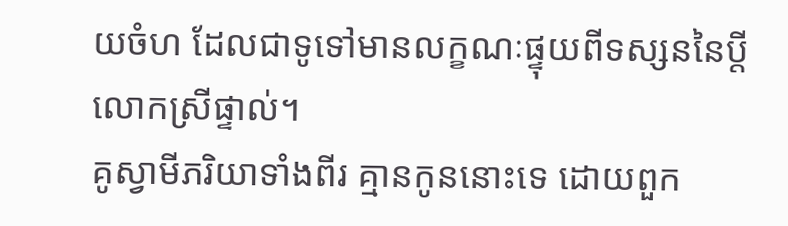យចំហ ដែលជាទូទៅមានលក្ខណៈផ្ទុយពីទស្សននៃប្តីលោកស្រីផ្ទាល់។
គូស្វាមីភរិយាទាំងពីរ គ្មានកូននោះទេ ដោយពួក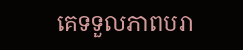គេទទួលភាពបរា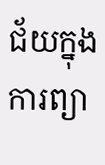ជ័យក្នុងការព្យា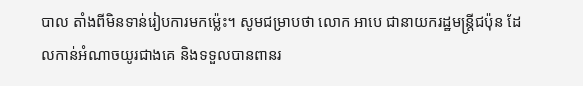បាល តាំងពីមិនទាន់រៀបការមកម្ល៉េះ។ សូមជម្រាបថា លោក អាបេ ជានាយករដ្ឋមន្ត្រីជប៉ុន ដែលកាន់អំណាចយូរជាងគេ និងទទួលបានពានរ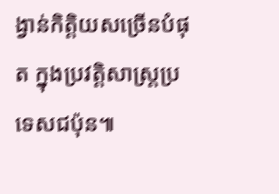ង្វាន់កិត្តិយសច្រើនបំផុត ក្នុងប្រវត្តិសាស្ត្រប្រទេសជប៉ុន៕